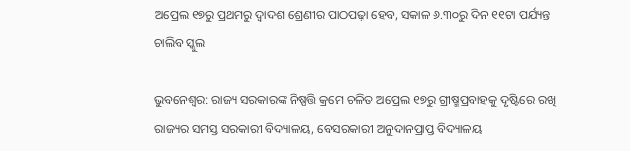ଅପ୍ରେଲ ୧୭ରୁ ପ୍ରଥମରୁ ଦ୍ୱାଦଶ ଶ୍ରେଣୀର ପାଠପଢ଼ା ହେବ, ସକାଳ ୬.୩୦ରୁ ଦିନ ୧୧ଟା ପର୍ଯ୍ୟନ୍ତ ଚାଲିବ ସ୍କୁଲ

ଭୁବନେଶ୍ୱର: ରାଜ୍ୟ ସରକାରଙ୍କ ନିଷ୍ପତ୍ତି କ୍ରମେ ଚଳିତ ଅପ୍ରେଲ ୧୭ରୁ ଗ୍ରୀଷ୍ମପ୍ରବାହକୁ ଦୃଷ୍ଟିରେ ରଖି ରାଜ୍ୟର ସମସ୍ତ ସରକାରୀ ବିଦ୍ୟାଳୟ, ବେସରକାରୀ ଅନୁଦାନପ୍ରାପ୍ତ ବିଦ୍ୟାଳୟ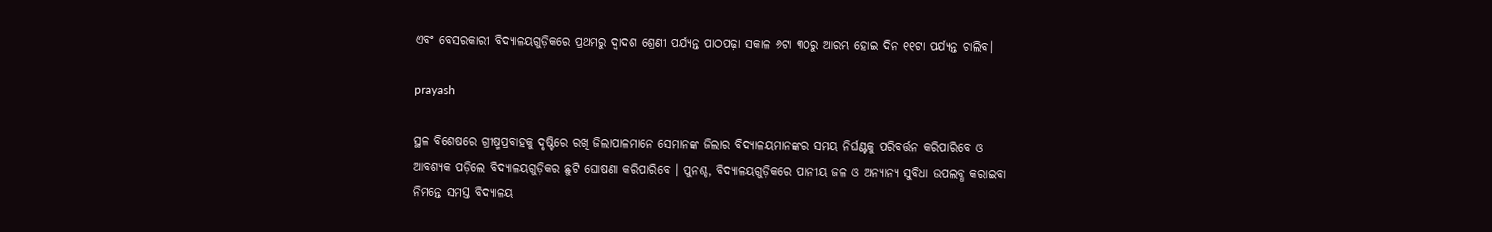ଏବଂ ବେସରକାରୀ ବିଦ୍ୟାଳୟଗୁଡ଼ିକରେ ପ୍ରଥମରୁ ଦ୍ୱାଦଶ ଶ୍ରେଣୀ ପର୍ଯ୍ୟନ୍ତ ପାଠପଢ଼ା ସକାଳ ୬ଟା ୩୦ରୁ ଆରମ୍ଭ ହୋଇ ଦିନ ୧୧ଟା ପର୍ଯ୍ୟନ୍ତ ଚାଲିବ।

prayash

ସ୍ଥଳ ବିଶେଷରେ ଗ୍ରୀଷ୍ମପ୍ରବାହକୁ ଦୃଷ୍ଟିରେ ରଖି ଜିଲାପାଳମାନେ ସେମାନଙ୍କ ଜିଲାର ବିଦ୍ୟାଳୟମାନଙ୍କର ସମୟ ନିର୍ଘଣ୍ଟକୁ ପରିବର୍ତ୍ତନ କରିପାରିବେ ଓ ଆବଶ୍ୟକ ପଡ଼ିଲେ ବିଦ୍ୟାଳୟଗୁଡ଼ିକର ଛୁଟି ଘୋଷଣା କରିପାରିବେ । ପୁନଶ୍ଚ, ବିଦ୍ୟାଳୟଗୁଡ଼ିକରେ ପାନୀୟ ଜଳ ଓ ଅନ୍ୟାନ୍ୟ ସୁବିଧା ଉପଲବ୍ଧ କରାଇବା ନିମନ୍ତେ ସମସ୍ତ ବିଦ୍ୟାଳୟ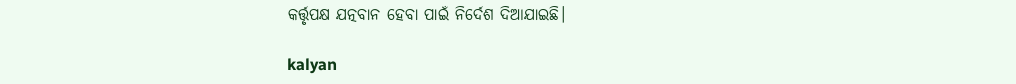କର୍ତ୍ତୃପକ୍ଷ ଯତ୍ନବାନ ହେବା ପାଇଁ ନିର୍ଦେଶ ଦିଆଯାଇଛି।

kalyan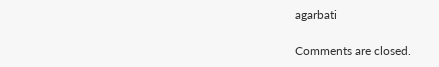agarbati

Comments are closed.